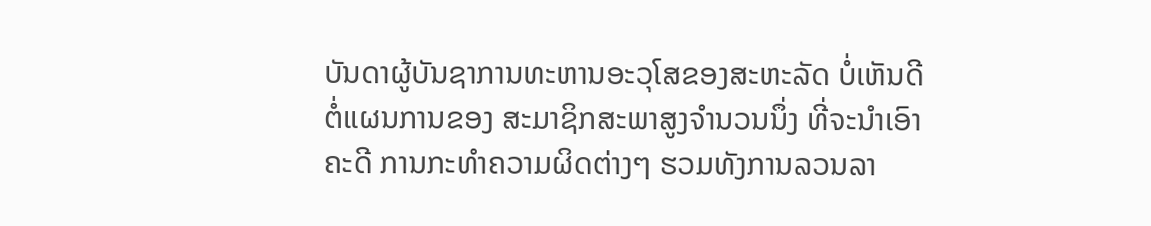ບັນດາຜູ້ບັນຊາການທະຫານອະວຸໂສຂອງສະຫະລັດ ບໍ່ເຫັນດີ
ຕໍ່ແຜນການຂອງ ສະມາຊິກສະພາສູງຈໍານວນນຶ່ງ ທີ່ຈະນຳເອົາ
ຄະດີ ການກະທຳຄວາມຜິດຕ່າງໆ ຮວມທັງການລວນລາ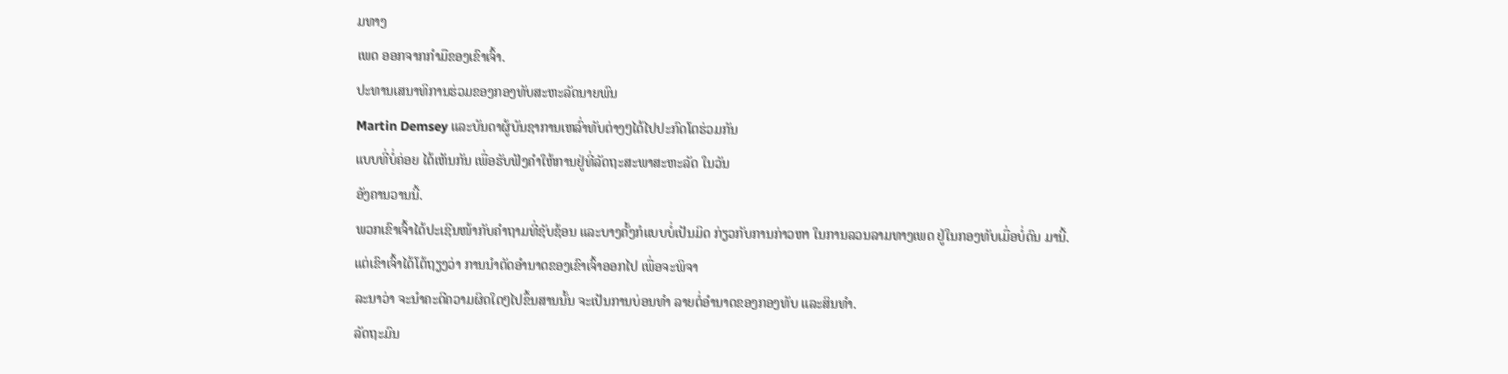ມທາງ
ເພດ ອອກຈາກກໍາມືຂອງເຂົາເຈົ້າ.
ປະທານເສນາທິການຮ່ວມຂອງກອງທັບສະຫະລັດນາຍພົນ
Martin Demsey ແລະບັນດາຜູ້ບັນຊາການເຫລົ່າທັບຕ່າງໆໄດ້ໄປປະກົດໂຕຮ່ວມກັນ
ແບບທີ່ບໍ່ຄ່ອຍ ໄດ້ເຫັນກັນ ເພື່ອຮັບຟັງຄຳໃຫ້ການຢູ່ທີ່ລັດຖະສະພາສະຫະລັດ ໃນວັນ
ອັງຄານວານນີ້.
ພວກເຂົາເຈົ້າໄດ້ປະເຊີນໜ້າກັບຄຳຖາມທີ່ຊັບຊ້ອນ ແລະບາງຄັ້ງກໍແບບບໍ່ເປັນມິດ ກ່ຽວກັບການກ່າວຫາ ໃນການລວນລາມທາງເພດ ຢູ່ໃນກອງທັບເມື່ອບໍ່ດົນ ມານີ້.
ແຕ່ເຂົາເຈົ້າໄດ້ໂຕ້ຖຽງວ່າ ການນໍາຕັດອໍານາດຂອງເຂົາເຈົ້າອອກໄປ ເພື່ອຈະພິຈາ
ລະນາວ່າ ຈະນໍາຄະດີຄວາມຜິດໃດໆໄປຂຶ້ນສານນັ້ນ ຈະເປັນການບ່ອນທຳ ລາຍຕໍ່ອໍານາດຂອງກອງທັບ ແລະສິນທຳ.
ລັດຖະມົນ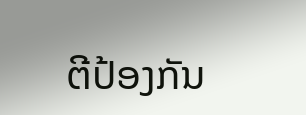ຕີປ້ອງກັນ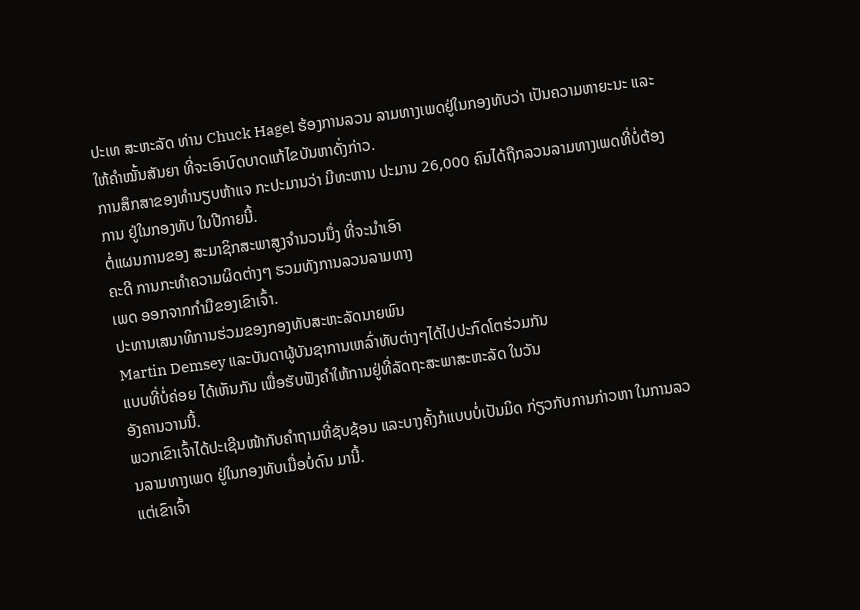ປະເທ ສະຫະລັດ ທ່ານ Chuck Hagel ຮ້ອງການລວນ ລາມທາງເພດຢູ່ໃນກອງທັບວ່າ ເປັນຄວາມຫາຍະນະ ແລະໃຫ້ຄໍາໝັ້ນສັນຍາ ທີ່ຈະເອົາບົດບາດແກ້ໄຂບັນຫາດັ່ງກ່າວ.
ການສຶກສາຂອງທໍານຽບຫ້າແຈ ກະປະມານວ່າ ມີທະຫານ ປະມານ 26,000 ຄົນໄດ້ຖືກລວນລາມທາງເພດທີ່ບໍ່ຕ້ອງການ ຢູ່ໃນກອງທັບ ໃນປີກາຍນີ້.
ຕໍ່ແຜນການຂອງ ສະມາຊິກສະພາສູງຈໍານວນນຶ່ງ ທີ່ຈະນຳເອົາ
ຄະດີ ການກະທຳຄວາມຜິດຕ່າງໆ ຮວມທັງການລວນລາມທາງ
ເພດ ອອກຈາກກໍາມືຂອງເຂົາເຈົ້າ.
ປະທານເສນາທິການຮ່ວມຂອງກອງທັບສະຫະລັດນາຍພົນ
Martin Demsey ແລະບັນດາຜູ້ບັນຊາການເຫລົ່າທັບຕ່າງໆໄດ້ໄປປະກົດໂຕຮ່ວມກັນ
ແບບທີ່ບໍ່ຄ່ອຍ ໄດ້ເຫັນກັນ ເພື່ອຮັບຟັງຄຳໃຫ້ການຢູ່ທີ່ລັດຖະສະພາສະຫະລັດ ໃນວັນ
ອັງຄານວານນີ້.
ພວກເຂົາເຈົ້າໄດ້ປະເຊີນໜ້າກັບຄຳຖາມທີ່ຊັບຊ້ອນ ແລະບາງຄັ້ງກໍແບບບໍ່ເປັນມິດ ກ່ຽວກັບການກ່າວຫາ ໃນການລວນລາມທາງເພດ ຢູ່ໃນກອງທັບເມື່ອບໍ່ດົນ ມານີ້.
ແຕ່ເຂົາເຈົ້າ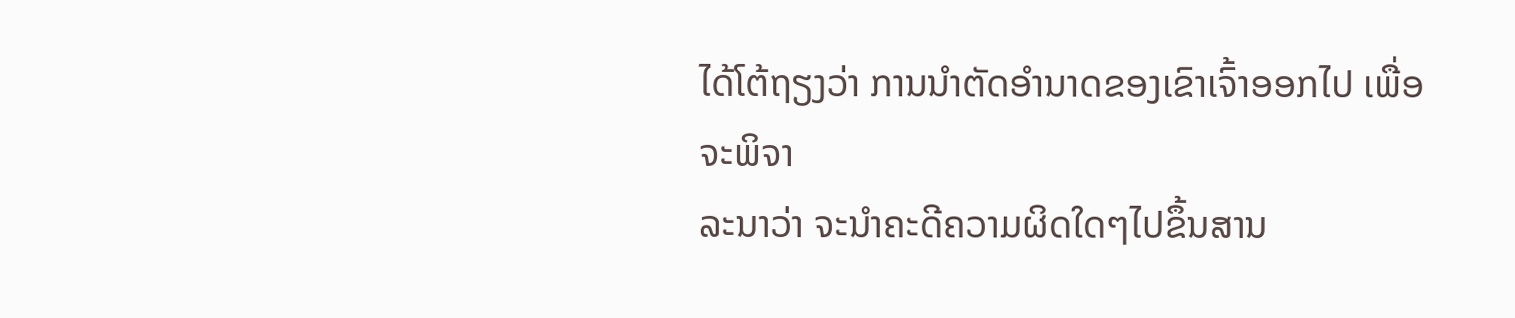ໄດ້ໂຕ້ຖຽງວ່າ ການນໍາຕັດອໍານາດຂອງເຂົາເຈົ້າອອກໄປ ເພື່ອຈະພິຈາ
ລະນາວ່າ ຈະນໍາຄະດີຄວາມຜິດໃດໆໄປຂຶ້ນສານ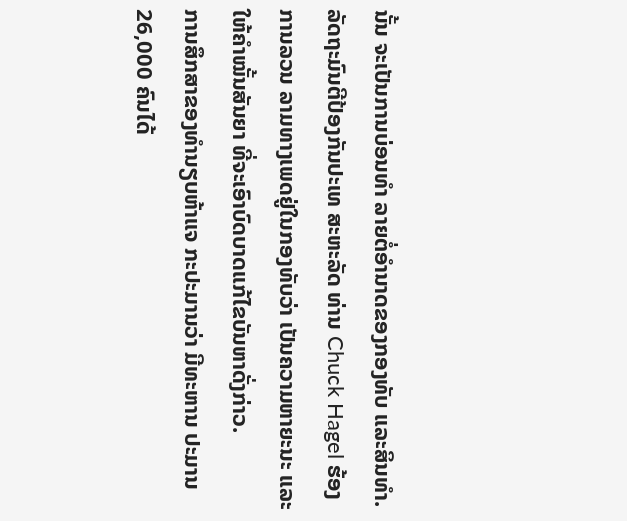ນັ້ນ ຈະເປັນການບ່ອນທຳ ລາຍຕໍ່ອໍານາດຂອງກອງທັບ ແລະສິນທຳ.
ລັດຖະມົນຕີປ້ອງກັນປະເທ ສະຫະລັດ ທ່ານ Chuck Hagel ຮ້ອງການລວນ ລາມທາງເພດຢູ່ໃນກອງທັບວ່າ ເປັນຄວາມຫາຍະນະ ແລະໃຫ້ຄໍາໝັ້ນສັນຍາ ທີ່ຈະເອົາບົດບາດແກ້ໄຂບັນຫາດັ່ງກ່າວ.
ການສຶກສາຂອງທໍານຽບຫ້າແຈ ກະປະມານວ່າ ມີທະຫານ ປະມານ 26,000 ຄົນໄດ້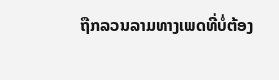ຖືກລວນລາມທາງເພດທີ່ບໍ່ຕ້ອງ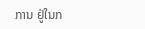ການ ຢູ່ໃນກ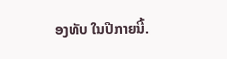ອງທັບ ໃນປີກາຍນີ້.